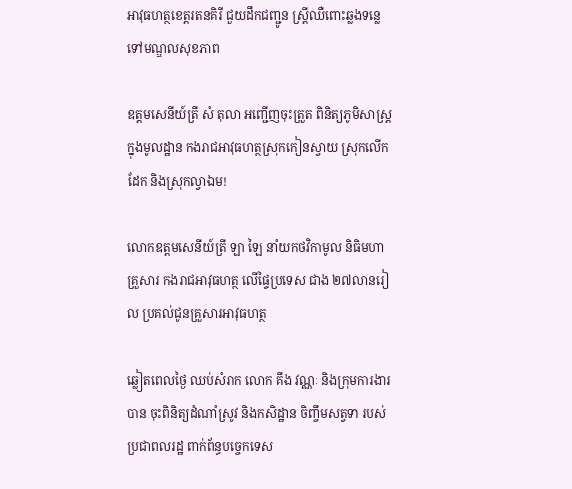អាវុធហត្ថខេត្តរតនគិរី ជួយដឹកជញ្ជូន ស្ត្រីឈឺពោះឆ្លងទន្លេ ទៅមណ្ឌលសុខភាព

ឧត្តមសេនីយ៍ត្រី សំ តុលា អញ្ជើញចុះត្រួត ពិនិត្យភូមិសាស្ត្រ ក្នុងមូលដ្ឋាន កងរាជអាវុធហត្ថស្រុកកៀនស្វាយ ស្រុកលើកដែក និងស្រុកល្វាឯម!

លោកឧត្តមសេនីយ៍ត្រី ឡា ឡៃ នាំយកថវិកាមូល និធិមហាគ្រួសារ កងរាជអាវុធហត្ថ លើផ្ទៃប្រទេស ជាង ២៧លានរៀល ប្រគល់ជូនគ្រួសារអាវុធហត្ថ

ឆ្លៀតពេលថ្ងៃ ឈប់សំរាក លោក គឹង វណ្ណៈ និងក្រុមការងារបាន ចុះពិនិត្យដំណាំស្រូវ និងកសិដ្ឋាន ចិញ្ចឹមសត្វទា របស់ប្រជាពលរដ្ឋ ពាក់ព័ន្ធបច្ចេកទេស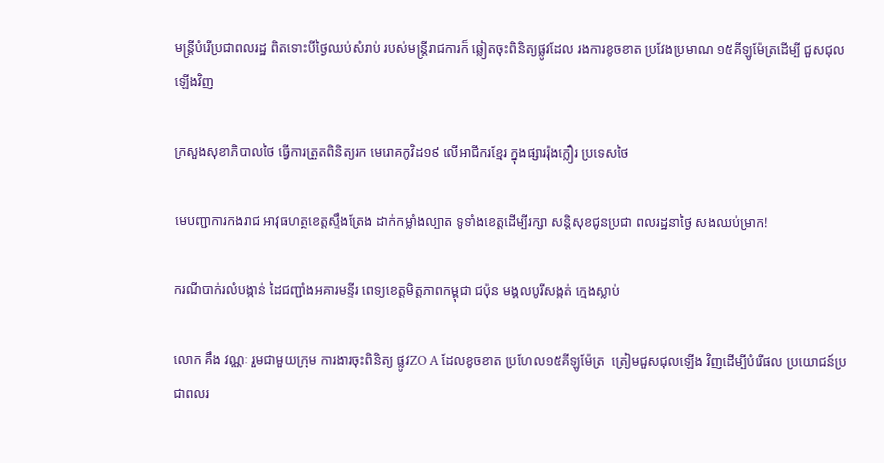មន្ត្រីបំរើប្រជាពលរដ្ឋ ពិតទោះបីថ្ងៃឈប់សំរាប់ របស់មន្ត្រីរាជការក៏ ឆ្លៀតចុះពិនិត្យផ្លូវដែល រងការខូចខាត ប្រវែងប្រមាណ ១៥គីឡូម៉ែត្រដើម្បី ជួសជុលឡើងវិញ

ក្រសួងសុខាភិបាលថៃ ធ្វើការត្រួតពិនិត្យរក មេរោគកូវិដ១៩ លើអាជីករខ្មែរ ក្នុងផ្សាររ៉ុងក្លឿរ ប្រទេសថៃ

មេបញ្ជាការកងរាជ អាវុធហត្ថខេត្តស្ទឹងត្រែង ដាក់កម្លាំងល្បាត ទូទាំងខេត្តដើម្បីរក្សា សន្តិសុខជូនប្រជា ពលរដ្ឋនាថ្ងៃ សងឈប់ម្រាក!

ករណីបាក់រលំបង្កាន់ ដៃជញ្ជាំងអគារមន្ទីរ ពេទ្យខេត្តមិត្តភាពកម្ពុជា ជប៉ុន មង្គលបូរីសង្កត់ ក្មេងស្លាប់

លោក គឹង វណ្ណៈ រួមជាមួយក្រុម ការងារចុះពិនិត្យ ផ្លូវZO A ដែលខូចខាត ប្រហែល១៥គីឡូម៉ែត្រ  ត្រៀមជួសជុលឡើង វិញដើម្បីបំរើផល ប្រយោជន៍ប្រជាពលរ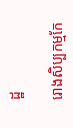ដ្ឋ

រោងសិប្បកម្មកែ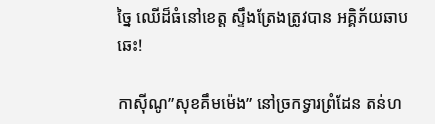ច្នៃ ឈើដ៏ធំនៅខេត្ត ស្ទឹងត្រែងត្រូវបាន អគ្គិភ័យឆាបឆេះ!

កាស៊ីណូ”សុខគឹមម៉េង” នៅច្រកទ្វារព្រំដែន តន់ហ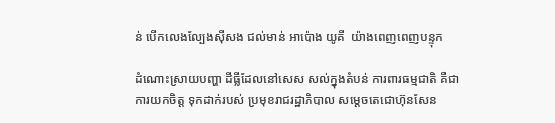ន់ បើកលេងល្បែងស៊ីសង ជល់មាន់ អាប៉ោង យូគី  យ៉ាងពេញពេញបន្ទុក

ដំណោះស្រាយបញ្ហា ដីធ្លីដែលនៅសេស សល់ក្នុងតំបន់ ការពារធម្មជាតិ គឺជាការយកចិត្ត ទុកដាក់របស់ ប្រមុខរាជរដ្ឋាភិបាល សម្ដេចតេជោហ៊ុនសែន